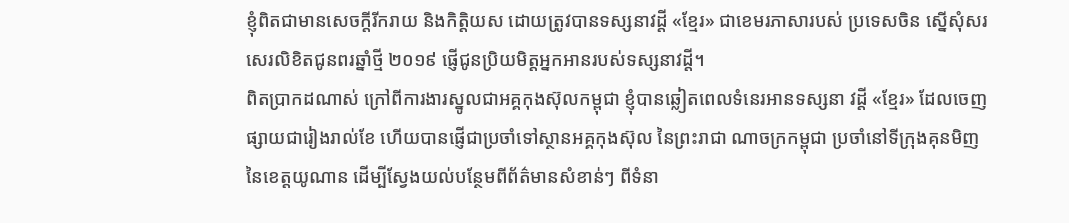ខ្ញុំពិតជាមានសេចក្តីរីករាយ និងកិត្តិយស ដោយត្រូវបានទស្សនាវដ្តី «ខ្មែរ» ជាខេមរភាសារបស់ ប្រទេសចិន ស្នើសុំសរសេរលិខិតជូនពរឆ្នាំថ្មី ២០១៩ ផ្ញើជូនប្រិយមិត្តអ្នកអានរបស់ទស្សនាវដ្តី។
ពិតប្រាកដណាស់ ក្រៅពីការងារស្នូលជាអគ្គកុងស៊ុលកម្ពុជា ខ្ញុំបានឆ្លៀតពេលទំនេរអានទស្សនា វដ្តី «ខ្មែរ» ដែលចេញផ្សាយជារៀងរាល់ខែ ហើយបានផ្ញើជាប្រចាំទៅស្ថានអគ្គកុងស៊ុល នៃព្រះរាជា ណាចក្រកម្ពុជា ប្រចាំនៅទីក្រុងគុនមិញនៃខេត្តយូណាន ដើម្បីស្វែងយល់បន្ថែមពីព័ត៌មានសំខាន់ៗ ពីទំនា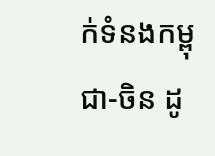ក់ទំនងកម្ពុជា-ចិន ដូ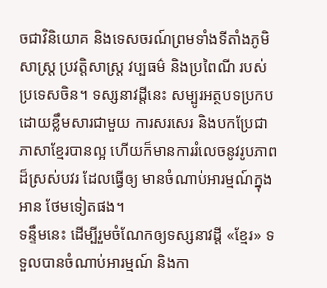ចជាវិនិយោគ និងទេសចរណ៍ព្រមទាំងទីតាំងភូមិសាស្រ្ត ប្រវត្តិសាស្រ្ត វប្បធម៌ និងប្រពៃណី របស់ប្រទេសចិន។ ទស្សនាវដ្តីនេះ សម្បូរអត្ថបទប្រកបដោយខ្លឹមសារជាមួយ ការសរសេរ និងបកប្រែជាភាសាខ្មែរបានល្អ ហើយក៏មានការរំលេចនូវរូបភាពដ៏ស្រស់បវរ ដែលធ្វើឲ្យ មានចំណាប់អារម្មណ៍ក្នុងអាន ថែមទៀតផង។
ទន្ទឹមនេះ ដើម្បីរួមចំណែកឲ្យទស្សនាវដ្តី «ខ្មែរ» ទទួលបានចំណាប់អារម្មណ៍ និងកា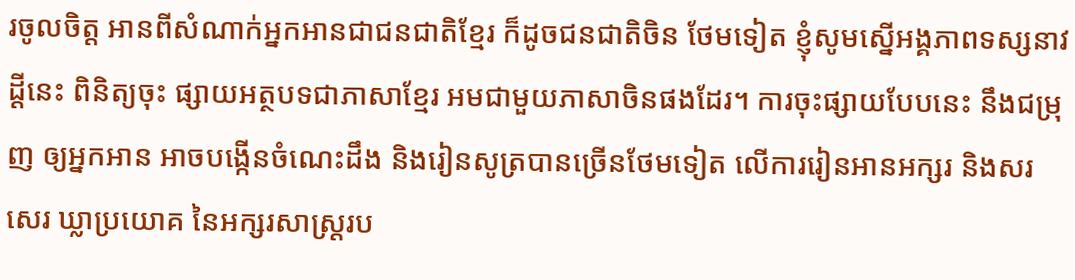រចូលចិត្ត អានពីសំណាក់អ្នកអានជាជនជាតិខ្មែរ ក៏ដូចជនជាតិចិន ថែមទៀត ខ្ញុំសូមស្នើអង្គភាពទស្សនាវដ្តីនេះ ពិនិត្យចុះ ផ្សាយអត្ថបទជាភាសាខ្មែរ អមជាមួយភាសាចិនផងដែរ។ ការចុះផ្សាយបែបនេះ នឹងជម្រុញ ឲ្យអ្នកអាន អាចបង្កើនចំណេះដឹង និងរៀនសូត្របានច្រើនថែមទៀត លើការរៀនអានអក្សរ និងសរសេរ ឃ្លាប្រយោគ នៃអក្សរសាស្រ្តរប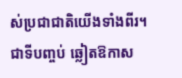ស់ប្រជាជាតិយើងទាំងពីរ។
ជាទីបញ្ចប់ ឆ្លៀតឱកាស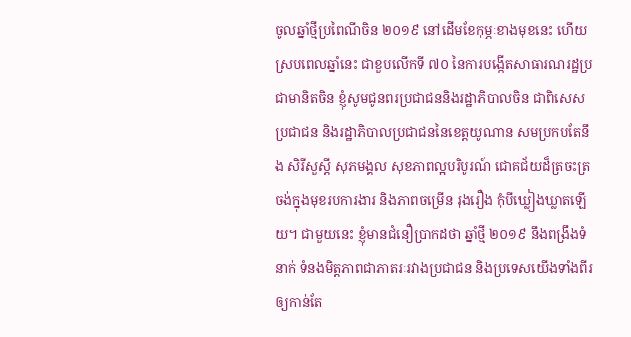ចូលឆ្នាំថ្មីប្រពៃណីចិន ២០១៩ នៅដើមខែកុម្ភៈខាងមុខនេះ ហើយ ស្របពេលឆ្នាំនេះ ជាខួបលើកទី ៧០ នៃការបង្កើតសាធារណរដ្ឋប្រជាមានិតចិន ខ្ញុំសូមជូនពរប្រជាជននិងរដ្ឋាភិបាលចិន ជាពិសេសប្រជាជន និងរដ្ឋាភិបាលប្រជាជននៃខេត្តយូណាន សមប្រកបតែនឹង សិរីសួស្តី សុភមង្គល សុខភាពល្អបរិបូរណ៍ ជោគជ័យដ៏ត្រចះត្រចង់ក្នុងមុខរបការងារ និងភាពចម្រើន រុងរឿង កុំបីឃ្លៀងឃ្លាតឡើយ។ ជាមួយនេះ ខ្ញុំមានជំនឿប្រាកដថា ឆ្នាំថ្មី ២០១៩ នឹងពង្រឹងទំនាក់ ទំនងមិត្តភាពជាភាតរៈរវាងប្រជាជន និងប្រទេសយើងទាំងពីរ ឲ្យកាន់តែ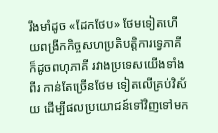រឹងមាំដូច «ដែកថែប» ថែមទៀតហើយពង្រីកកិច្ចសហប្រតិបត្តិការទ្វេភាគី ក៏ដូចពហុភាគី រវាងប្រទេសយើងទាំងពីរ កាន់តែច្រើនថែម ទៀតលើគ្រប់វិស័យ ដើម្បីផលប្រយោជន៍ទៅវិញទៅមក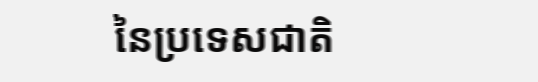នៃប្រទេសជាតិ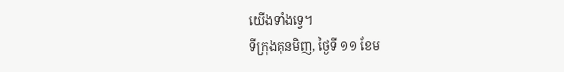យើងទាំងទ្វេ។
ទីក្រុងគុនមិញ, ថ្ងៃទី ១១ ខែម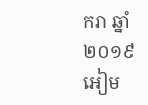ករា ឆ្នាំ២០១៩
អៀម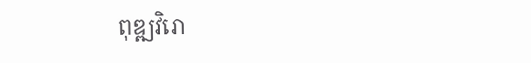ពុឌ្ឍវិរោ